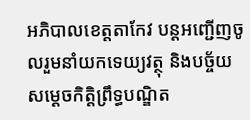អភិបាលខេត្តតាកែវ បន្តអញ្ជើញចូលរួមនាំយកទេយ្យវត្ថុ និងបច្ច័យ សម្ដេចកិត្តិព្រឹទ្ធបណ្ឌិត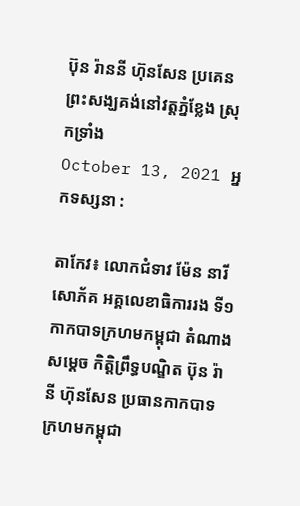ប៊ុន រ៉ាននី ហ៊ុនសែន ប្រគេនព្រះសង្ឃគង់នៅវត្តភ្នំខ្លែង ស្រុកទ្រាំង
October 13, 2021 អ្នកទស្សនា :

តាកែវ៖ លោកជំទាវ ម៉ែន នារីសោភ័គ អគ្គលេខាធិការរង ទី១ កាកបាទក្រហមកម្ពុជា តំណាង សម្តេច កិត្តិព្រឹទ្ធបណ្ឌិត ប៊ុន រ៉ានី ហ៊ុនសែន ប្រធានកាកបាទក្រហមកម្ពុជា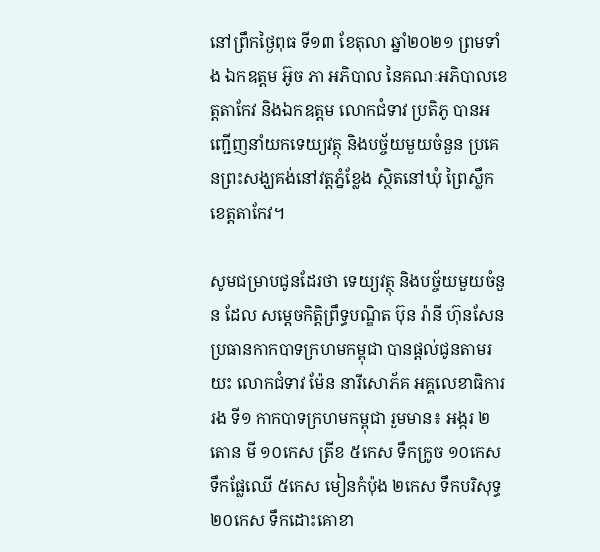នៅព្រឹកថ្ងៃពុធ ទី១៣ ខែតុលា ឆ្នាំ២០២១ ព្រមទាំង ឯកឧត្តម អ៊ូច ភា អភិបាល នៃគណៈអភិបាលខេត្តតាកែវ និងឯកឧត្តម លោកជំទាវ ប្រតិភូ បានអញ្ជើញនាំយកទេយ្យវត្ថុ និងបច្ច័យមួយចំនួន ប្រគេនព្រះសង្ឃគង់នៅវត្តភ្នំខ្លែង ស្ថិតនៅឃុំ ព្រៃស្លឹក ខេត្តតាកែវ។

សូមជម្រាបជូនដែរថា ទេយ្យវត្ថុ និងបច្ច័យមួយចំនួន ដែល សម្តេចកិត្តិព្រឹទ្ធបណ្ឌិត ប៊ុន រ៉ានី ហ៊ុនសែន ប្រធានកាកបាទក្រហមកម្ពុជា បានផ្ដល់ជូនតាមរយះ លោកជំទាវ ម៉ែន នារីសោភ័គ អគ្គលេខាធិការរង ទី១ កាកបាទក្រហមកម្ពុជា រួមមាន៖ អង្ករ ២តោន មី ១០កេស ត្រីខ ៥កេស ទឹកក្រូច ១០កេស ទឹកផ្លែឈើ ៥កេស មៀនកំប៉ុង ២កេស ទឹកបរិសុទ្ធ ២០កេស ទឹកដោះគោខា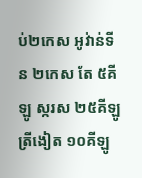ប់២កេស អូវ់ាន់ទីន ២កេស តែ ៥គីឡូ ស្ករស ២៥គីឡូ ត្រីងៀត ១០គីឡូ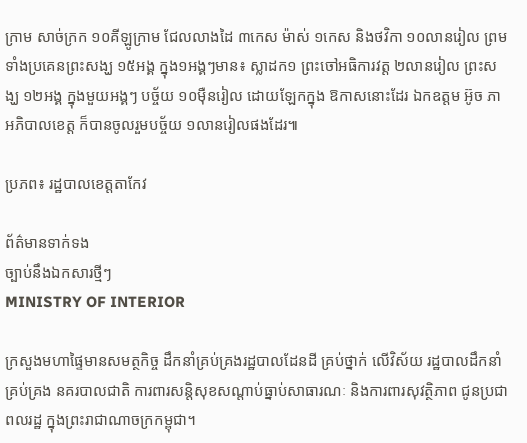ក្រាម សាច់ក្រក ១០គីឡូក្រាម ជែលលាងដៃ ៣កេស ម៉ាស់ ១កេស និងថវិកា ១០លានរៀល ព្រមទាំងប្រគេនព្រះសង្ឃ ១៥អង្គ ក្នុង១អង្គៗមាន៖ ស្លាដក១ ព្រះចៅអធិការវត្ត ២លានរៀល ព្រះសង្ឃ ១២អង្គ ក្នុងមួយអង្គៗ បច្ច័យ ១០ម៉ឺនរៀល ដោយឡែកក្នុង ឱកាសនោះដែរ ឯកឧត្តម អ៊ូច ភា អភិបាលខេត្ត ក៏បានចូលរួមបច្ច័យ ១លានរៀលផងដែរ៕

ប្រភព៖ រដ្ឋបាលខេត្តតាកែវ

ព័ត៌មានទាក់ទង
ច្បាប់នឹងឯកសារថ្មីៗ
MINISTRY OF INTERIOR

ក្រសួងមហាផ្ទៃមានសមត្ថកិច្ច ដឹកនាំគ្រប់គ្រងរដ្ឋបាលដែនដី គ្រប់ថ្នាក់ លើវិស័យ រដ្ឋបាលដឹកនាំគ្រប់គ្រង នគរបាលជាតិ ការពារសន្តិសុខសណ្តាប់ធ្នាប់សាធារណៈ និងការពារសុវត្ថិភាព ជូនប្រជាពលរដ្ឋ ក្នុងព្រះរាជាណាចក្រកម្ពុជា។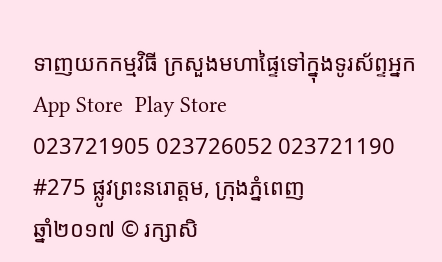ទាញយកកម្មវិធី ក្រសួងមហាផ្ទៃទៅក្នុងទូរស័ព្ទអ្នក
App Store  Play Store
023721905 023726052 023721190
#275 ផ្លូវព្រះនរោត្តម, ក្រុងភ្នំពេញ
ឆ្នាំ២០១៧ © រក្សាសិ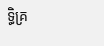ទ្ធិគ្រ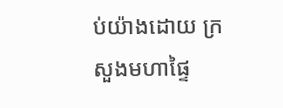ប់យ៉ាងដោយ ក្រសួងមហាផ្ទៃ